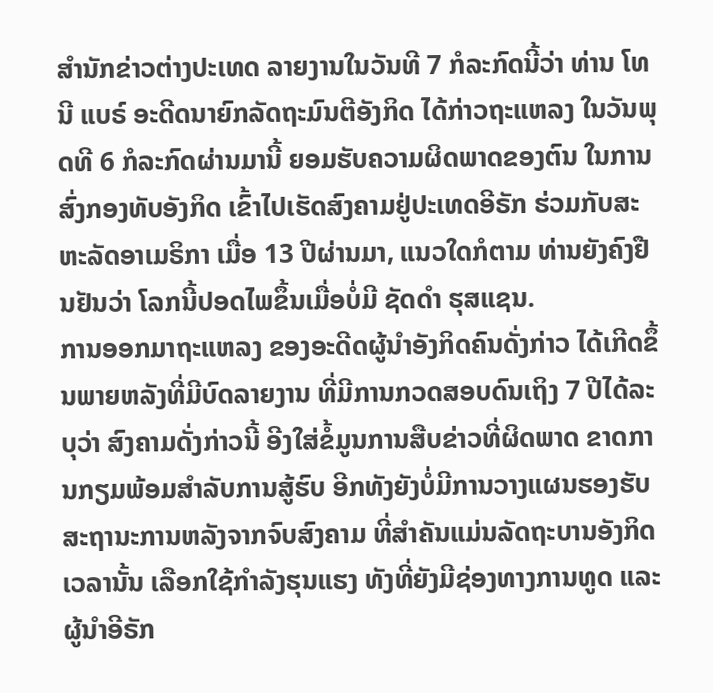ສຳນັກຂ່າວຕ່າງປະເທດ ລາຍງານໃນວັນທີ 7 ກໍລະກົດນີ້ວ່າ ທ່ານ ໂທນີ ແບຣ໌ ອະດີດນາຍົກລັດຖະມົນຕີອັງກິດ ໄດ້ກ່າວຖະແຫລງ ໃນວັນພຸດທີ 6 ກໍລະກົດຜ່ານມານີ້ ຍອມຮັບຄວາມຜິດພາດຂອງຕົນ ໃນການສົ່ງກອງທັບອັງກິດ ເຂົ້າໄປເຮັດສົງຄາມຢູ່ປະເທດອີຣັກ ຮ່ວມກັບສະຫະລັດອາເມຣິກາ ເມື່ອ 13 ປີຜ່ານມາ, ແນວໃດກໍຕາມ ທ່ານຍັງຄົງຢືນຢັນວ່າ ໂລກນີ້ປອດໄພຂຶ້ນເມື່ອບໍ່ມີ ຊັດດຳ ຮຸສແຊນ.
ການອອກມາຖະແຫລງ ຂອງອະດີດຜູ້ນຳອັງກິດຄົນດັ່ງກ່າວ ໄດ້ເກີດຂຶ້ນພາຍຫລັງທີ່ມີບົດລາຍງານ ທີ່ມີການກວດສອບດົນເຖິງ 7 ປີໄດ້ລະບຸວ່າ ສົງຄາມດັ່ງກ່າວນີ້ ອີງໃສ່ຂໍ້ມູນການສືບຂ່າວທີ່ຜິດພາດ ຂາດການກຽມພ້ອມສຳລັບການສູ້ຮົບ ອີກທັງຍັງບໍ່ມີການວາງແຜນຮອງຮັບ ສະຖານະການຫລັງຈາກຈົບສົງຄາມ ທີ່ສຳຄັນແມ່ນລັດຖະບານອັງກິດເວລານັ້ນ ເລືອກໃຊ້ກຳລັງຮຸນແຮງ ທັງທີ່ຍັງມີຊ່ອງທາງການທູດ ແລະ ຜູ້ນຳອີຣັກ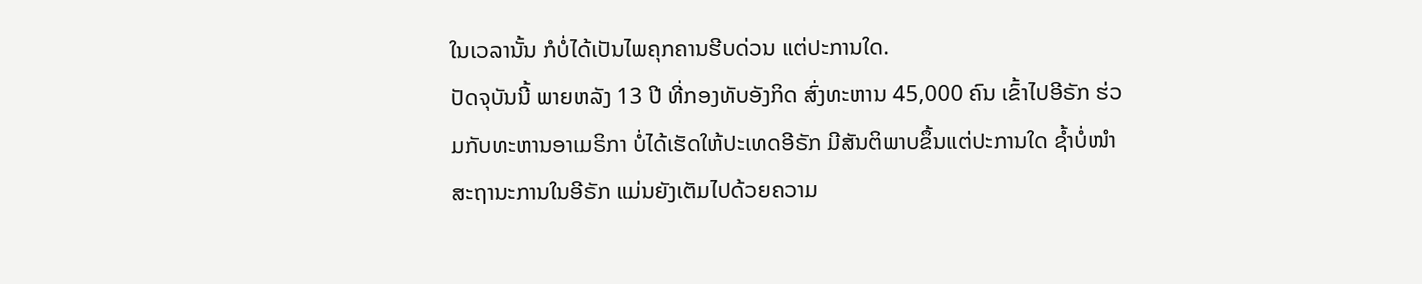ໃນເວລານັ້ນ ກໍບໍ່ໄດ້ເປັນໄພຄຸກຄານຮີບດ່ວນ ແຕ່ປະການໃດ.
ປັດຈຸບັນນີ້ ພາຍຫລັງ 13 ປີ ທີ່ກອງທັບອັງກິດ ສົ່ງທະຫານ 45,000 ຄົນ ເຂົ້າໄປອີຣັກ ຮ່ວມກັບທະຫານອາເມຣິກາ ບໍ່ໄດ້ເຮັດໃຫ້ປະເທດອີຣັກ ມີສັນຕິພາບຂຶ້ນແຕ່ປະການໃດ ຊ້ຳບໍ່ໜຳສະຖານະການໃນອີຣັກ ແມ່ນຍັງເຕັມໄປດ້ວຍຄວາມ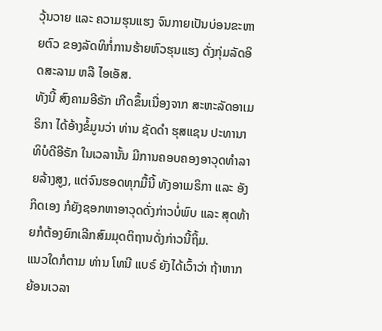ວຸ້ນວາຍ ແລະ ຄວາມຮຸນແຮງ ຈົນກາຍເປັນບ່ອນຂະຫາຍຕົວ ຂອງລັດທິກໍ່ການຮ້າຍຫົວຮຸນແຮງ ດັ່ງກຸ່ມລັດອິດສະລາມ ຫລື ໄອເອັສ.
ທັງນີ້ ສົງຄາມອີຣັກ ເກີດຂຶ້ນເນື່ອງຈາກ ສະຫະລັດອາເມຣິກາ ໄດ້ອ້າງຂໍ້ມູນວ່າ ທ່ານ ຊັດດຳ ຮຸສແຊນ ປະທານາທິບໍດີອີຣັກ ໃນເວລານັ້ນ ມີການຄອບຄອງອາວຸດທຳລາຍລ້າງສູງ, ແຕ່ຈົນຮອດທຸກມື້ນີ້ ທັງອາເມຣິກາ ແລະ ອັງກິດເອງ ກໍຍັງຊອກຫາອາວຸດດັ່ງກ່າວບໍ່ພົບ ແລະ ສຸດທ້າຍກໍຕ້ອງຍົກເລີກສົມມຸດຕິຖານດັ່ງກ່າວນີ້ຖິ້ມ.
ແນວໃດກໍຕາມ ທ່ານ ໂທນີ ແບຣ໌ ຍັງໄດ້ເວົ້າວ່າ ຖ້າຫາກຍ້ອນເວລາ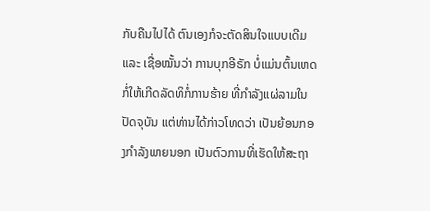ກັບຄືນໄປໄດ້ ຕົນເອງກໍຈະຕັດສິນໃຈແບບເດີມ ແລະ ເຊື່ອໝັ້ນວ່າ ການບຸກອີຣັກ ບໍ່ແມ່ນຕົ້ນເຫດກໍ່ໃຫ້ເກີດລັດທິກໍ່ການຮ້າຍ ທີ່ກຳລັງແຜ່ລາມໃນປັດຈຸບັນ ແຕ່ທ່ານໄດ້ກ່າວໂທດວ່າ ເປັນຍ້ອນກອງກຳລັງພາຍນອກ ເປັນຕົວການທີ່ເຮັດໃຫ້ສະຖາ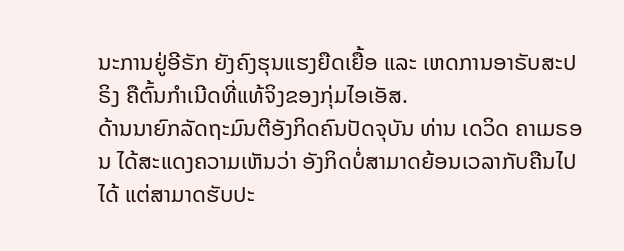ນະການຢູ່ອີຣັກ ຍັງຄົງຮຸນແຮງຍືດເຍື້ອ ແລະ ເຫດການອາຣັບສະປຣິງ ຄືຕົ້ນກຳເນີດທີ່ແທ້ຈິງຂອງກຸ່ມໄອເອັສ.
ດ້ານນາຍົກລັດຖະມົນຕີອັງກິດຄົນປັດຈຸບັນ ທ່ານ ເດວິດ ຄາເມຣອນ ໄດ້ສະແດງຄວາມເຫັນວ່າ ອັງກິດບໍ່ສາມາດຍ້ອນເວລາກັບຄືນໄປໄດ້ ແຕ່ສາມາດຮັບປະ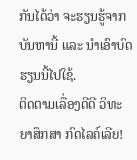ກັນໄດ້ວ່າ ຈະຮຽນຮູ້ຈາກບັນຫານີ້ ແລະ ນຳເອົາບົດຮຽນນີ້ໄປໃຊ້.
ຕິດຕາມເລື່ອງດີດີ ວິທະຍາສຶກສາ ກົດໄລຄ໌ເລີຍ!